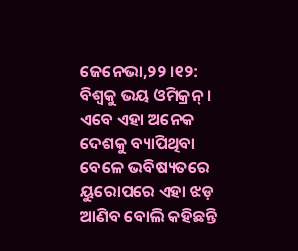ଜେନେଭା,୨୨ ।୧୨: ବିଶ୍ୱକୁ ଭୟ ଓମିକ୍ରନ୍ । ଏବେ ଏହା ଅନେକ ଦେଶକୁ ବ୍ୟାପିଥିବା ବେଳେ ଭବିଷ୍ୟତରେ ୟୁରୋପରେ ଏହା ଝଡ଼ ଆଣିବ ବୋଲି କହିଛନ୍ତି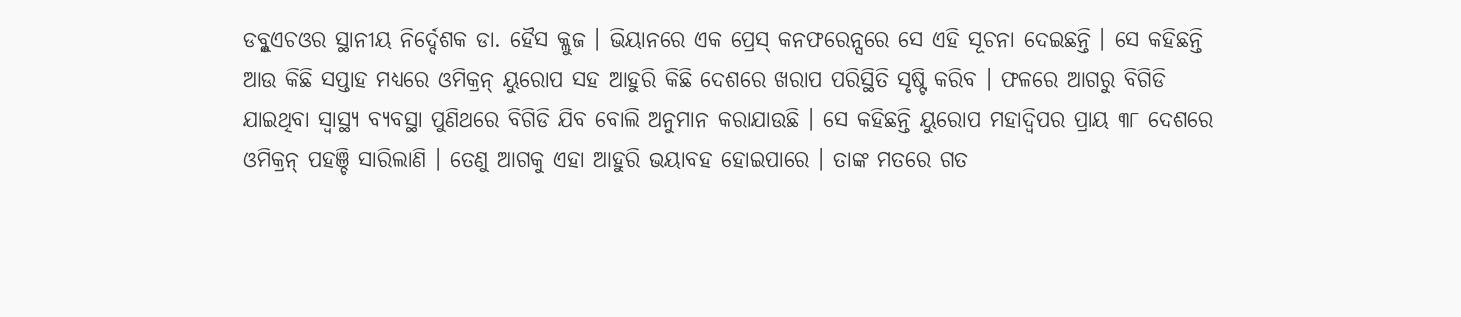ଡବ୍ଳୁଏଚଓର ସ୍ଥାନୀୟ ନିର୍ଦ୍ଦେଶକ ଡା. ହୈସ କ୍ଲୁଜ । ଭିୟାନରେ ଏକ ପ୍ରେସ୍ କନଫରେନ୍ସରେ ସେ ଏହି ସୂଚନା ଦେଇଛନ୍ତି । ସେ କହିଛନ୍ତି ଆଉ କିଛି ସପ୍ତାହ ମଧ୍ୟରେ ଓମିକ୍ରନ୍ ୟୁରୋପ ସହ ଆହୁରି କିଛି ଦେଶରେ ଖରାପ ପରିସ୍ଥିତି ସୃଷ୍ଟି କରିବ । ଫଳରେ ଆଗରୁ ବିଗିଡି ଯାଇଥିବା ସ୍ୱାସ୍ଥ୍ୟ ବ୍ୟବସ୍ଥା ପୁଣିଥରେ ବିଗିଡି ଯିବ ବୋଲି ଅନୁମାନ କରାଯାଉଛି । ସେ କହିଛନ୍ତି ୟୁରୋପ ମହାଦ୍ୱିପର ପ୍ରାୟ ୩୮ ଦେଶରେ ଓମିକ୍ରନ୍ ପହଞ୍ଚି ସାରିଲାଣି । ତେଣୁ ଆଗକୁ ଏହା ଆହୁରି ଭୟାବହ ହୋଇପାରେ । ତାଙ୍କ ମତରେ ଗତ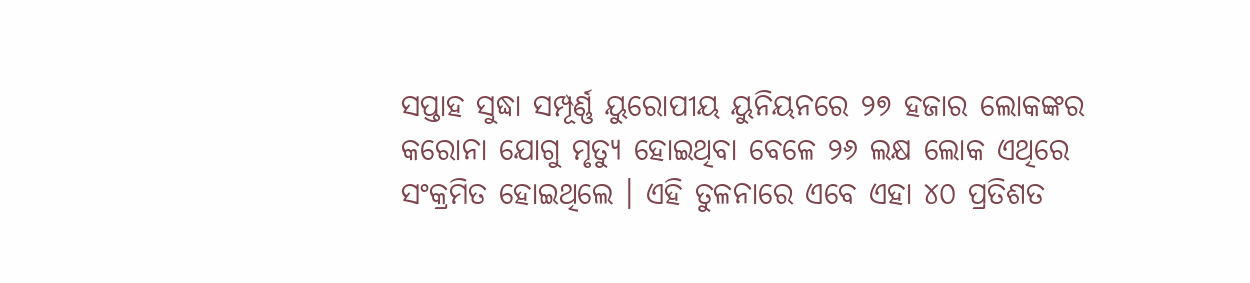ସପ୍ତାହ ସୁଦ୍ଧା ସମ୍ପୂର୍ଣ୍ଣ ୟୁରୋପୀୟ ୟୁନିୟନରେ ୨୭ ହଜାର ଲୋକଙ୍କର କରୋନା ଯୋଗୁ ମୃତ୍ୟୁ ହୋଇଥିବା ବେଳେ ୨୬ ଲକ୍ଷ ଲୋକ ଏଥିରେ ସଂକ୍ରମିତ ହୋଇଥିଲେ । ଏହି ତୁଳନାରେ ଏବେ ଏହା ୪୦ ପ୍ରତିଶତ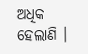ଅଧିକ ହେଲାଣି ।